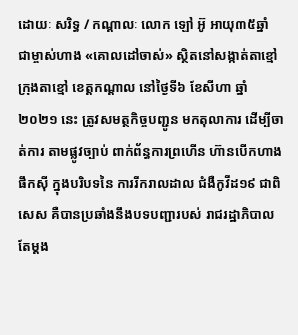ដោយៈ សរិទ្ធ / កណ្តាលៈ លោក ឡៅ អ៊ូ អាយុ៣៥ឆ្នាំ ជាម្ចាស់ហាង «គោលដៅចាស់» ស្ថិតនៅសង្កាត់តាខ្មៅ ក្រុងតាខ្មៅ ខេត្តកណ្តាល នៅថ្ងៃទី៦ ខែសីហា ឆ្នាំ២០២១ នេះ ត្រូវសមត្ថកិច្ចបញ្ជូន មកតុលាការ ដើម្បីចាត់ការ តាមផ្លូវច្បាប់ ពាក់ព័ន្ធការព្រហើន ហ៊ានបើកហាងផឹកស៊ី ក្នុងបរិបទនៃ ការរីករាលដាល ជំងឺកូវីដ១៩ ជាពិសេស គឺបានប្រឆាំងនឹងបទបញ្ជារបស់ រាជរដ្ឋាភិបាល តែម្ដង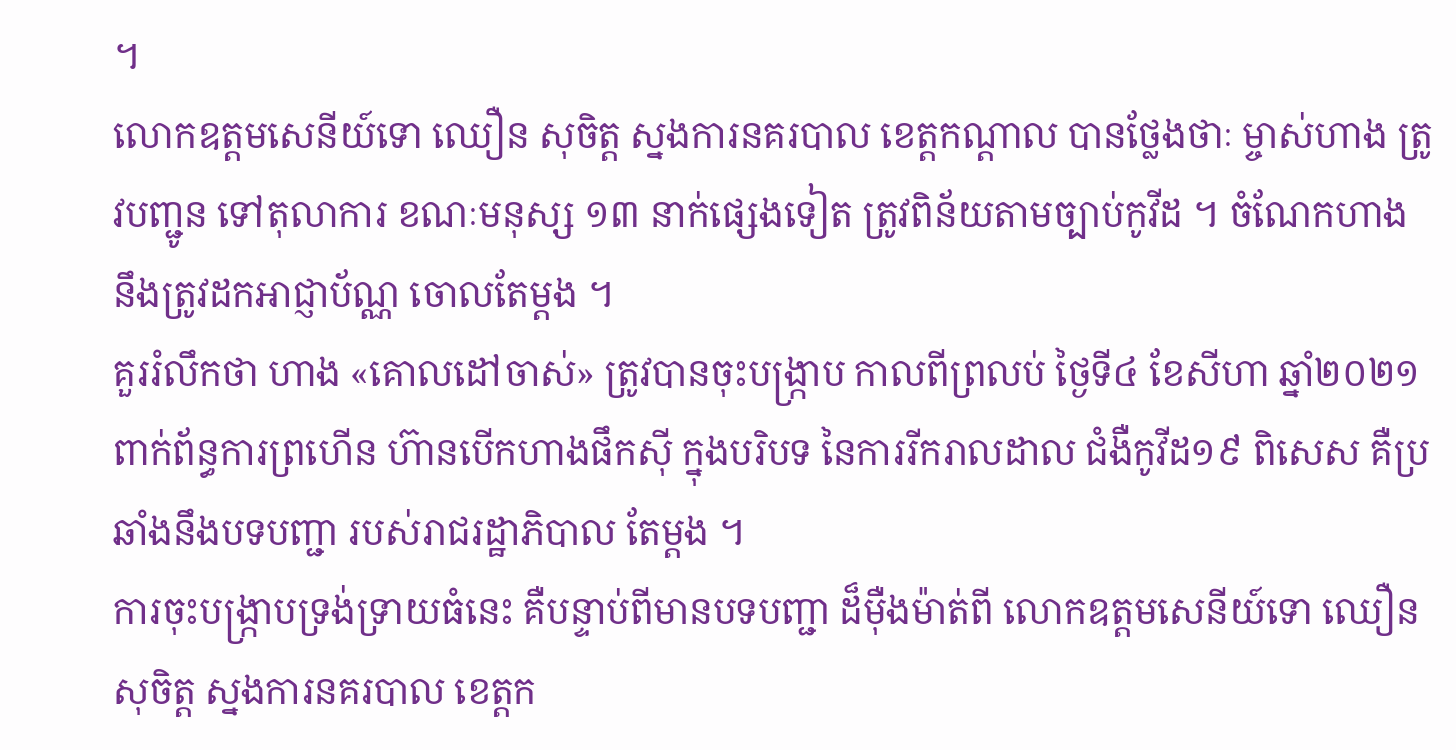។
លោកឧត្តមសេនីយ៍ទោ ឈឿន សុចិត្ត ស្នងការនគរបាល ខេត្តកណ្តាល បានថ្លែងថាៈ ម្ចាស់ហាង ត្រូវបញ្ជូន ទៅតុលាការ ខណៈមនុស្ស ១៣ នាក់ផ្សេងទៀត ត្រូវពិន័យតាមច្បាប់កូវីដ ។ ចំណែកហាង នឹងត្រូវដកអាជ្ញាប័ណ្ណ ចោលតែម្ដង ។
គួររំលឹកថា ហាង «គោលដៅចាស់» ត្រូវបានចុះបង្ក្រាប កាលពីព្រលប់ ថ្ងៃទី៤ ខែសីហា ឆ្នាំ២០២១ ពាក់ព័ន្ធការព្រហើន ហ៊ានបើកហាងផឹកស៊ី ក្នុងបរិបទ នៃការរីករាលដាល ជំងឺកូវីដ១៩ ពិសេស គឺប្រឆាំងនឹងបទបញ្ជា របស់រាជរដ្ឋាភិបាល តែម្តង ។
ការចុះបង្ក្រាបទ្រង់ទ្រាយធំនេះ គឺបន្ទាប់ពីមានបទបញ្ជា ដ៏ម៉ឺងម៉ាត់ពី លោកឧត្តមសេនីយ៍ទោ ឈឿន សុចិត្ត ស្នងការនគរបាល ខេត្តក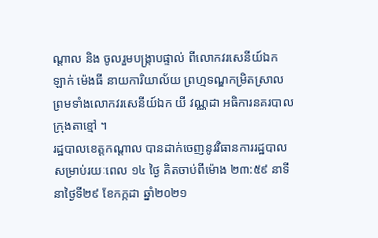ណ្តាល និង ចូលរួមបង្ក្រាបផ្ទាល់ ពីលោកវរសេនីយ៍ឯក ឡាក់ ម៉េងធី នាយការិយាល័យ ព្រហ្មទណ្ឌកម្រិតស្រាល ព្រមទាំងលោកវរសេនីយ៍ឯក យី វណ្ណដា អធិការនគរបាលក្រុងតាខ្មៅ ។
រដ្ឋបាលខេត្តកណ្តាល បានដាក់ចេញនូវវិធានការរដ្ឋបាល សម្រាប់រយៈពេល ១៤ ថ្ងៃ គិតចាប់ពីម៉ោង ២៣:៥៩ នាទី នាថ្ងៃទី២៩ ខែកក្កដា ឆ្នាំ២០២១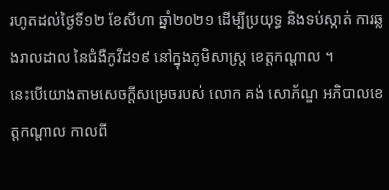រហូតដល់ថ្ងៃទី១២ ខែសីហា ឆ្នាំ២០២១ ដើម្បីប្រយុទ្ធ និងទប់ស្កាត់ ការឆ្លងរាលដាល នៃជំងឺកូវីដ១៩ នៅក្នុងភូមិសាស្ត្រ ខេត្តកណ្តាល ។
នេះបើយោងតាមសេចក្ដីសម្រេចរបស់ លោក គង់ សោភ័ណ្ឌ អភិបាលខេត្តកណ្តាល កាលពី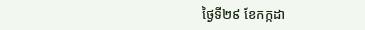ថ្ងៃទី២៩ ខែកក្កដា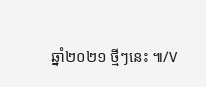ឆ្នាំ២០២១ ថ្មីៗនេះ ៕/V